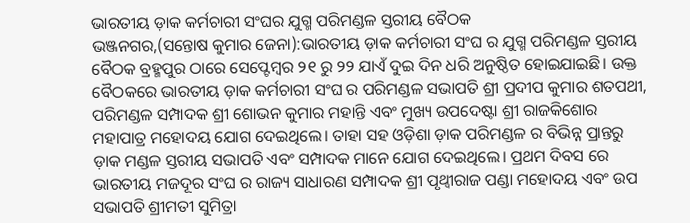ଭାରତୀୟ ଡ଼ାକ କର୍ମଚାରୀ ସଂଘର ଯୁଗ୍ମ ପରିମଣ୍ଡଳ ସ୍ତରୀୟ ବୈଠକ
ଭଞ୍ଜନଗର,(ସନ୍ତୋଷ କୁମାର ଜେନା):ଭାରତୀୟ ଡ଼ାକ କର୍ମଚାରୀ ସଂଘ ର ଯୁଗ୍ମ ପରିମଣ୍ଡଳ ସ୍ତରୀୟ ବୈଠକ ବ୍ରହ୍ମପୁର ଠାରେ ସେପ୍ଟେମ୍ବର ୨୧ ରୁ ୨୨ ଯାଏଁ ଦୁଇ ଦିନ ଧରି ଅନୁଷ୍ଠିତ ହୋଇଯାଇଛି। ଉକ୍ତ ବୈଠକରେ ଭାରତୀୟ ଡ଼ାକ କର୍ମଚାରୀ ସଂଘ ର ପରିମଣ୍ଡଳ ସଭାପତି ଶ୍ରୀ ପ୍ରଦୀପ କୁମାର ଶତପଥୀ, ପରିମଣ୍ଡଳ ସମ୍ପାଦକ ଶ୍ରୀ ଶୋଭନ କୁମାର ମହାନ୍ତି ଏବଂ ମୁଖ୍ୟ ଉପଦେଷ୍ଟା ଶ୍ରୀ ରାଜକିଶୋର ମହାପାତ୍ର ମହୋଦୟ ଯୋଗ ଦେଇଥିଲେ। ତାହା ସହ ଓଡ଼ିଶା ଡ଼ାକ ପରିମଣ୍ଡଳ ର ବିଭିନ୍ନ ପ୍ରାନ୍ତରୁ ଡ଼ାକ ମଣ୍ଡଳ ସ୍ତରୀୟ ସଭାପତି ଏବଂ ସମ୍ପାଦକ ମାନେ ଯୋଗ ଦେଇଥିଲେ। ପ୍ରଥମ ଦିବସ ରେ ଭାରତୀୟ ମଜଦୂର ସଂଘ ର ରାଜ୍ୟ ସାଧାରଣ ସମ୍ପାଦକ ଶ୍ରୀ ପୃଥ୍ୱୀରାଜ ପଣ୍ଡା ମହୋଦୟ ଏବଂ ଉପ ସଭାପତି ଶ୍ରୀମତୀ ସୁମିତ୍ରା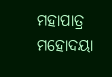ମହାପାତ୍ର ମହୋଦୟା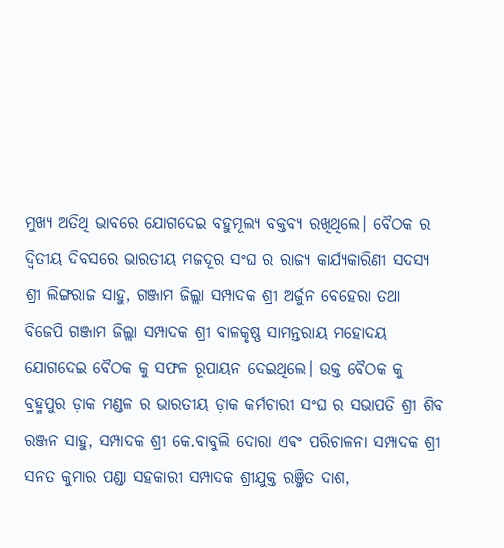ମୁଖ୍ୟ ଅତିଥି ଭାବରେ ଯୋଗଦେଇ ବହୁମୂଲ୍ୟ ବକ୍ତବ୍ୟ ରଖିଥିଲେ। ବୈଠକ ର ଦ୍ଵିତୀୟ ଦିବସରେ ଭାରତୀୟ ମଜଦୂର ସଂଘ ର ରାଜ୍ୟ କାର୍ଯ୍ୟକାରିଣୀ ସଦସ୍ୟ ଶ୍ରୀ ଲିଙ୍ଗରାଜ ସାହୁ, ଗଞ୍ଜାମ ଜିଲ୍ଲା ସମ୍ପାଦକ ଶ୍ରୀ ଅର୍ଜୁନ ବେହେରା ତଥା ବିଜେପି ଗଞ୍ଜାମ ଜିଲ୍ଲା ସମ୍ପାଦକ ଶ୍ରୀ ବାଳକୃଷ୍ଣ ସାମନ୍ତରାୟ ମହୋଦୟ ଯୋଗଦେଇ ବୈଠକ କୁ ସଫଳ ରୂପାୟନ ଦେଇଥିଲେ। ଉକ୍ତ ବୈଠକ କୁ ବ୍ରହ୍ମପୁର ଡ଼ାକ ମଣ୍ଡଳ ର ଭାରତୀୟ ଡ଼ାକ କର୍ମଚାରୀ ସଂଘ ର ସଭାପତି ଶ୍ରୀ ଶିବ ରଞ୍ଜନ ସାହୁ, ସମ୍ପାଦକ ଶ୍ରୀ କେ.ବାବୁଲି ଦୋରା ଏଵଂ ପରିଚାଳନା ସମ୍ପାଦକ ଶ୍ରୀ ସନତ କୁମାର ପଣ୍ଡା ସହକାରୀ ସମ୍ପାଦକ ଶ୍ରୀଯୁକ୍ତ ରଞ୍ଜିତ ଦାଶ,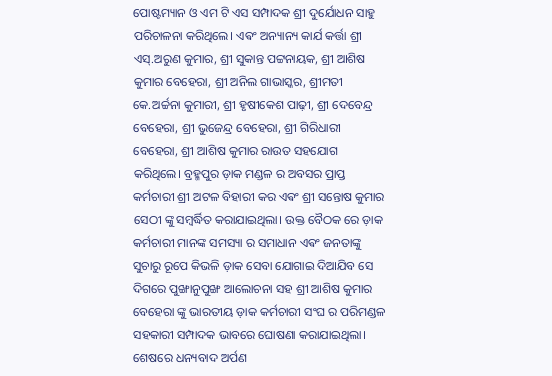ପୋଷ୍ଟମ୍ୟାନ ଓ ଏମ ଟି ଏସ ସମ୍ପାଦକ ଶ୍ରୀ ଦୁର୍ଯୋଧନ ସାହୁ ପରିଚାଳନା କରିଥିଲେ। ଏଵଂ ଅନ୍ୟାନ୍ୟ କାର୍ଯ କର୍ତ୍ତା ଶ୍ରୀ ଏସ୍.ଅରୁଣ କୁମାର, ଶ୍ରୀ ସୁକାନ୍ତ ପଟ୍ଟନାୟକ, ଶ୍ରୀ ଆଶିଷ କୁମାର ବେହେରା, ଶ୍ରୀ ଅନିଲ ଗାଭାସ୍କର, ଶ୍ରୀମତୀ କେ.ଅର୍ଚ୍ଚନା କୁମାରୀ, ଶ୍ରୀ ହୃଷୀକେଶ ପାଢ଼ୀ, ଶ୍ରୀ ଦେବେନ୍ଦ୍ର ବେହେରା, ଶ୍ରୀ ଭୁଜେନ୍ଦ୍ର ବେହେରା, ଶ୍ରୀ ଗିରିଧାରୀ ବେହେରା, ଶ୍ରୀ ଆଶିଷ କୁମାର ରାଉତ ସହଯୋଗ କରିଥିଲେ। ବ୍ରହ୍ମପୁର ଡ଼ାକ ମଣ୍ଡଳ ର ଅବସର ପ୍ରାପ୍ତ କର୍ମଚାରୀ ଶ୍ରୀ ଅଟଳ ବିହାରୀ କର ଏଵଂ ଶ୍ରୀ ସନ୍ତୋଷ କୁମାର ସେଠୀ ଙ୍କୁ ସମ୍ବର୍ଦ୍ଧିତ କରାଯାଇଥିଲା। ଉକ୍ତ ବୈଠକ ରେ ଡ଼ାକ କର୍ମଚାରୀ ମାନଙ୍କ ସମସ୍ୟା ର ସମାଧାନ ଏଵଂ ଜନତାଙ୍କୁ ସୁଚାରୁ ରୂପେ କିଭଳି ଡ଼ାକ ସେବା ଯୋଗାଇ ଦିଆଯିବ ସେ ଦିଗରେ ପୁଙ୍ଖାନୁପୁଙ୍ଖ ଆଲୋଚନା ସହ ଶ୍ରୀ ଆଶିଷ କୁମାର ବେହେରା ଙ୍କୁ ଭାରତୀୟ ଡ଼ାକ କର୍ମଚାରୀ ସଂଘ ର ପରିମଣ୍ଡଳ ସହକାରୀ ସମ୍ପାଦକ ଭାବରେ ଘୋଷଣା କରାଯାଇଥିଲା। ଶେଷରେ ଧନ୍ୟବାଦ ଅର୍ପଣ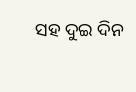ସହ ଦୁଇ ଦିନ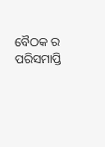ବୈଠକ ର ପରିସମାପ୍ତି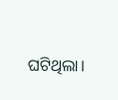ଘଟିଥିଲା।